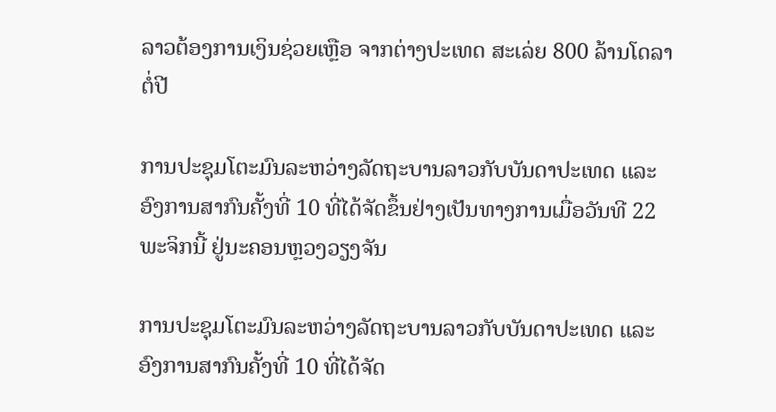ລາວຕ້ອງການເງິນຊ່ວຍເຫຼືອ ຈາກຕ່າງປະເທດ ສະເລ່ຍ 800 ລ້ານໂດລາຕໍ່ປີ

ການປະຊຸມໂຕະມົນລະຫວ່າງລັດຖະບານລາວກັບບັນດາປະເທດ ແລະ ອົງການສາກົນຄັ້ງທີ່ 10 ທີ່ໄດ້ຈັດຂຶ້ນຢ່າງເປັນທາງການເມື່ອວັນທີ 22 ພະຈິກນີ້ ຢູ່ນະຄອນຫຼວງວຽງຈັນ

ການປະຊຸມໂຕະມົນລະຫວ່າງລັດຖະບານລາວກັບບັນດາປະເທດ ແລະ ອົງການສາກົນຄັ້ງທີ່ 10 ທີ່ໄດ້ຈັດ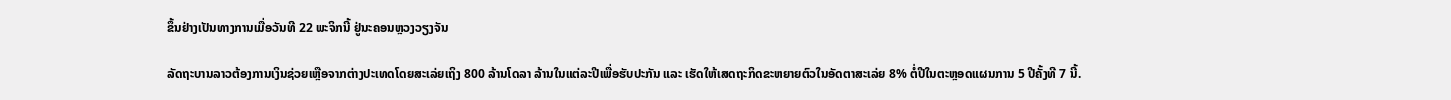ຂຶ້ນຢ່າງເປັນທາງການເມື່ອວັນທີ 22 ພະຈິກນີ້ ຢູ່ນະຄອນຫຼວງວຽງຈັນ

ລັດຖະບານລາວຕ້ອງການເງິນຊ່ວຍເຫຼືອຈາກຕ່າງປະເທດໂດຍສະເລ່ຍເຖິງ 800 ລ້ານໂດລາ ລ້ານໃນແຕ່ລະປີເພື່ອຮັບປະກັນ ແລະ ເຮັດໃຫ້ເສດຖະກິດຂະຫຍາຍຕົວໃນອັດຕາສະເລ່ຍ 8% ຕໍ່ປີໃນຕະຫຼອດແຜນການ 5 ປີຄັ້ງທີ 7 ນີ້.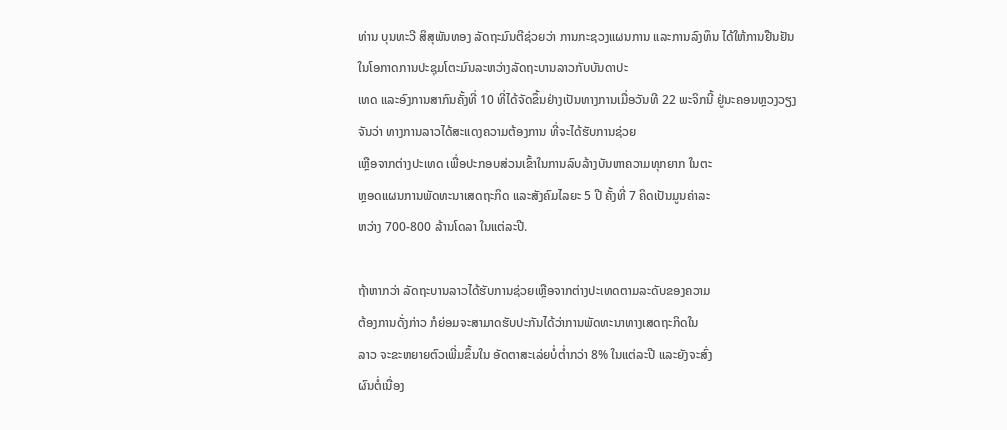ທ່ານ ບຸນທະວີ ສິສຸພັນທອງ ລັດຖະມົນຕີຊ່ວຍວ່າ ການກະຊວງແຜນການ ແລະການລົງທຶນ ໄດ້ໃຫ້ການຢືນຢັນໃນໂອກາດການປະຊຸມໂຕະມົນລະຫວ່າງລັດຖະບານລາວກັບບັນດາປະ
ເທດ ແລະອົງການສາກົນຄັ້ງທີ່ 10 ທີ່ໄດ້ຈັດຂຶ້ນຢ່າງເປັນທາງການເມື່ອວັນທີ 22 ພະຈິກນີ້ ຢູ່ນະຄອນຫຼວງວຽງຈັນວ່າ ທາງການລາວໄດ້ສະແດງຄວາມຕ້ອງການ ທີ່ຈະໄດ້ຮັບການຊ່ວຍ
ເຫຼືອຈາກຕ່າງປະເທດ ເພື່ອປະກອບສ່ວນເຂົ້າໃນການລົບລ້າງບັນຫາຄວາມທຸກຍາກ ໃນຕະ
ຫຼອດແຜນການພັດທະນາເສດຖະກິດ ແລະສັງຄົມໄລຍະ 5 ປີ ຄັ້ງທີ່ 7 ຄິດເປັນມູນຄ່າລະ
ຫວ່າງ 700-800 ລ້ານໂດລາ ໃນແຕ່ລະປີ.

ຖ້າຫາກວ່າ ລັດຖະບານລາວໄດ້ຮັບການຊ່ວຍເຫຼືອຈາກຕ່າງປະເທດຕາມລະດັບຂອງຄວາມ
ຕ້ອງການດັ່ງກ່າວ ກໍຍ່ອມຈະສາມາດຮັບປະກັນໄດ້ວ່າການພັດທະນາທາງເສດຖະກິດໃນ
ລາວ ຈະຂະຫຍາຍຕົວເພີ່ມຂຶ້ນໃນ ອັດຕາສະເລ່ຍບໍ່ຕໍ່າກວ່າ 8% ໃນແຕ່ລະປີ ແລະຍັງຈະສົ່ງ
ຜົນຕໍ່ເນື່ອງ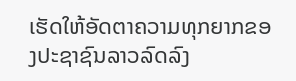ເຮັດໃຫ້ອັດຕາຄວາມທຸກຍາກຂອງປະຊາຊົນລາວລົດລົງ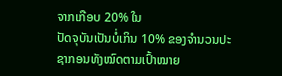ຈາກເກືອບ 20% ໃນ
ປັດຈຸບັນເປັນບໍ່ເກິນ 10% ຂອງຈໍານວນປະຊາກອນທັງໝົດຕາມເປົ້າໝາຍ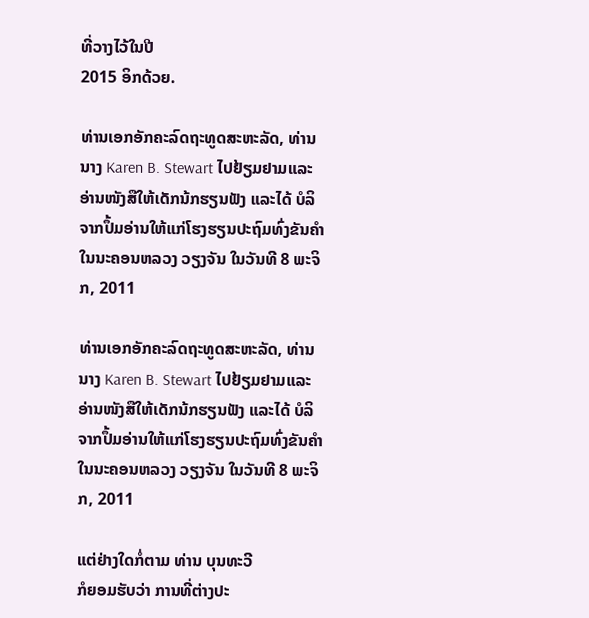ທີ່ວາງໄວ້ໃນປີ
2015 ອິກດ້ວຍ.

ທ່ານເອກອັກຄະລົດຖະທູດສະຫະລັດ, ທ່ານນາງ Karen B. Stewart ໄປຢ້ຽມຢາມແລະອ່ານໜັງສືໃຫ້ເດັກນ້ກຮຽນຟັງ ແລະໄດ້ ບໍລິຈາກປຶ້ມອ່ານໃຫ້ແກ່ໂຮງຮຽນປະຖົມທົ່ງຂັນຄໍາໃນນະຄອນຫລວງ ວຽງຈັນ ໃນວັນທີ 8 ພະຈິກ, 2011

ທ່ານເອກອັກຄະລົດຖະທູດສະຫະລັດ, ທ່ານນາງ Karen B. Stewart ໄປຢ້ຽມຢາມແລະອ່ານໜັງສືໃຫ້ເດັກນ້ກຮຽນຟັງ ແລະໄດ້ ບໍລິຈາກປຶ້ມອ່ານໃຫ້ແກ່ໂຮງຮຽນປະຖົມທົ່ງຂັນຄໍາໃນນະຄອນຫລວງ ວຽງຈັນ ໃນວັນທີ 8 ພະຈິກ, 2011

ແຕ່ຢ່າງໃດກໍ່ຕາມ ທ່ານ ບຸນທະວີ
ກໍຍອມຮັບວ່າ ການທີ່ຕ່າງປະ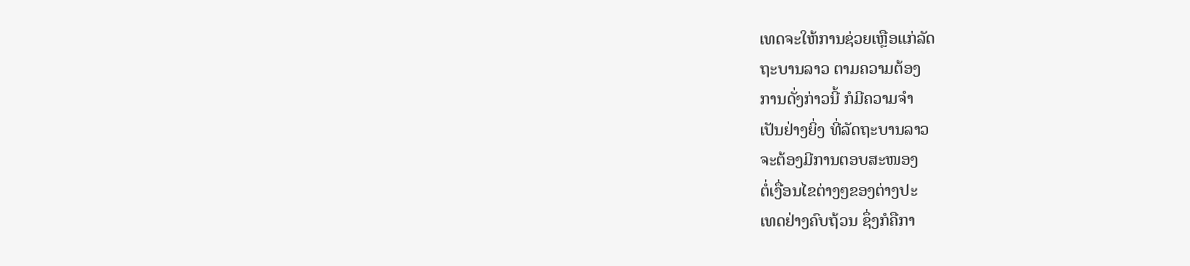ເທດຈະໃຫ້ການຊ່ວຍເຫຼືອແກ່ລັດ
ຖະບານລາວ ຕາມຄວາມຕ້ອງ
ການດັ່ງກ່າວນີ້ ກໍມີຄວາມຈໍາ
ເປັນຢ່າງຍິ່ງ ທີ່ລັດຖະບານລາວ
ຈະຕ້ອງມີການຕອບສະໜອງ
ຕໍ່ເງື່ອນໄຂຕ່າງໆຂອງຕ່າງປະ
ເທດຢ່າງຄົບຖ້ວນ ຊຶ່ງກໍຄືກາ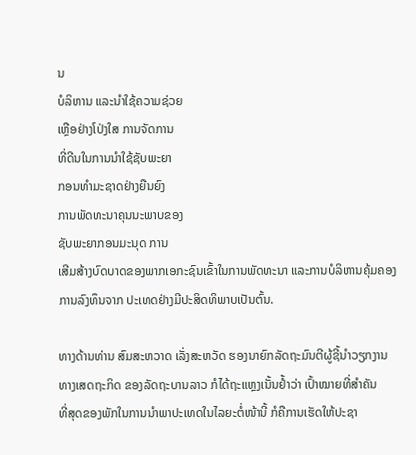ນ
ບໍລິຫານ ແລະນໍາໃຊ້ຄວາມຊ່ວຍ
ເຫຼືອຢ່າງໂປ່ງໃສ ການຈັດການ
ທີ່ດີນໃນການນໍາໃຊ້ຊັບພະຍາ
ກອນທໍາມະຊາດຢ່າງຍືນຍົງ
ການພັດທະນາຄຸນນະພາບຂອງ
ຊັບພະຍາກອນມະນຸດ ການ
ເສີມສ້າງບົດບາດຂອງພາກເອກະຊົນເຂົ້າໃນການພັດທະນາ ແລະການບໍລິຫານຄຸ້ມຄອງ
ການລົງທຶນຈາກ ປະເທດຢ່າງມີປະສິດທິພາບເປັນຕົ້ນ.

ທາງດ້ານທ່ານ ສົມສະຫວາດ ເລັ່ງສະຫວັດ ຮອງນາຍົກລັດຖະມົນຕີຜູ້ຊີ້ນໍາວຽກງານ
ທາງເສດຖະກິດ ຂອງລັດຖະບານລາວ ກໍໄດ້ຖະແຫຼງເນັ້ນຢໍ້າວ່າ ເປົ້າໝາຍທີ່ສໍາຄັນ
ທີ່ສຸດຂອງພັກໃນການນໍາພາປະເທດໃນໄລຍະຕໍ່ໜ້ານີ້ ກໍຄືການເຮັດໃຫ້ປະຊາ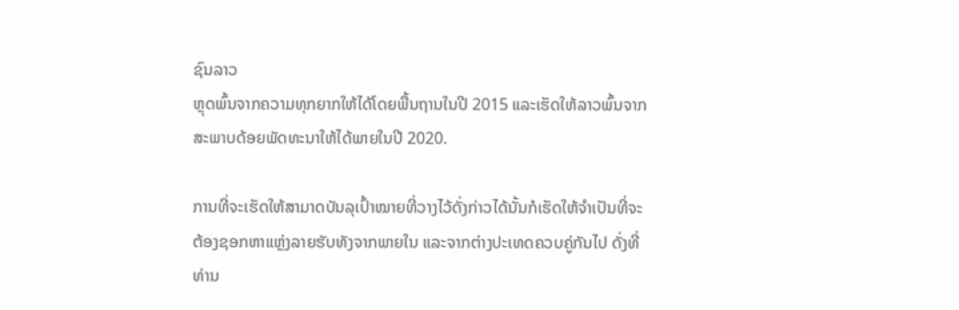ຊົນລາວ
ຫຼຸດພົ້ນຈາກຄວາມທຸກຍາກໃຫ້ໄດ້ໂດຍພື້ນຖານໃນປີ 2015 ແລະເຮັດໃຫ້ລາວພົ້ນຈາກ
ສະພາບດ້ອຍພັດທະນາໃຫ້ໄດ້ພາຍໃນປີ 2020.

ການທີ່ຈະເຮັດໃຫ້ສາມາດບັນລຸເປົ້າໝາຍທີ່ວາງໄວ້ດັ່ງກ່າວໄດ້ນັ້ນກໍເຮັດໃຫ້ຈໍາເປັນທີ່ຈະ
ຕ້ອງຊອກຫາແຫຼ່ງລາຍຮັບທັງຈາກພາຍໃນ ແລະຈາກຕ່າງປະເທດຄວບຄູ່ກັນໄປ ດັ່ງທີ່
ທ່ານ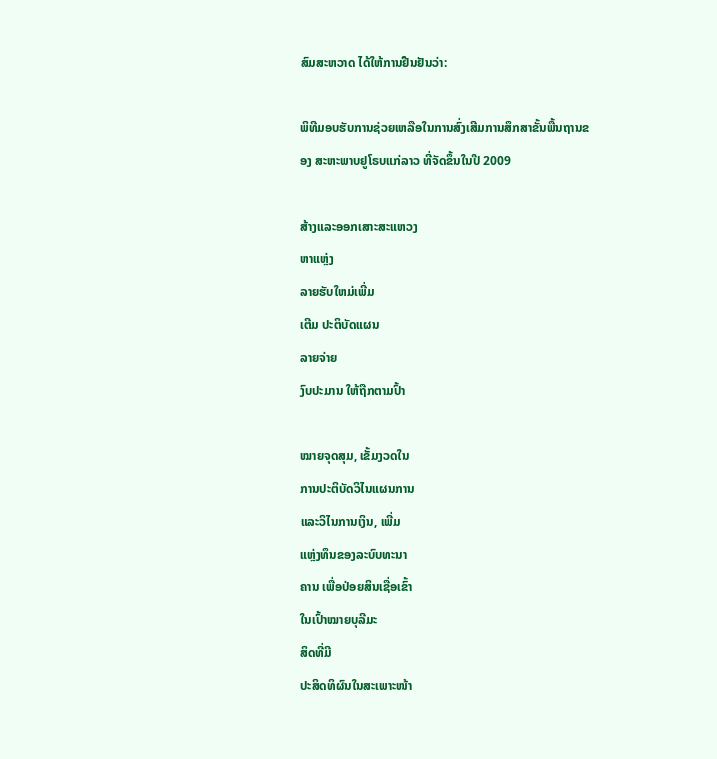ສົມສະຫວາດ ໄດ້ໃຫ້ການຢືນຢັນວ່າ:

ພິທີມອບຮັບການຊ່ວຍເຫລືອໃນການສົ່ງເສີມການສຶກສາຂັ້ນພື້ນຖານຂອງ ສະຫະພາບຢູໂຣບແກ່ລາວ ທີ່ຈັດຂຶ້ນໃນປີ 2009

ສ້າງແລະອອກເສາະສະແຫວງ
ຫາແຫຼ່ງ
ລາຍຮັບໃຫມ່ເພີ່ມ
ເຕີມ ປະຕິບັດແຜນ
ລາຍຈ່າຍ
ງົບປະມານ ໃຫ້ຖືກຕາມປົ້າ

ໝາຍຈຸດສຸມ, ເຂັ້ມງວດໃນ
ການປະຕິບັດວິໄນແຜນການ
ແລະວິໄນການເງິນ, ເພີ່ມ
ແຫຼ່ງທຶນຂອງລະບົບທະນາ
ຄານ ເພື່ອປ່ອຍສິນເຊື່ອເຂົ້າ
ໃນເປົ້າໝາຍບຸລີມະ
ສິດທີ່ມີ
ປະສິດທິຜົນໃນສະເພາະໜ້າ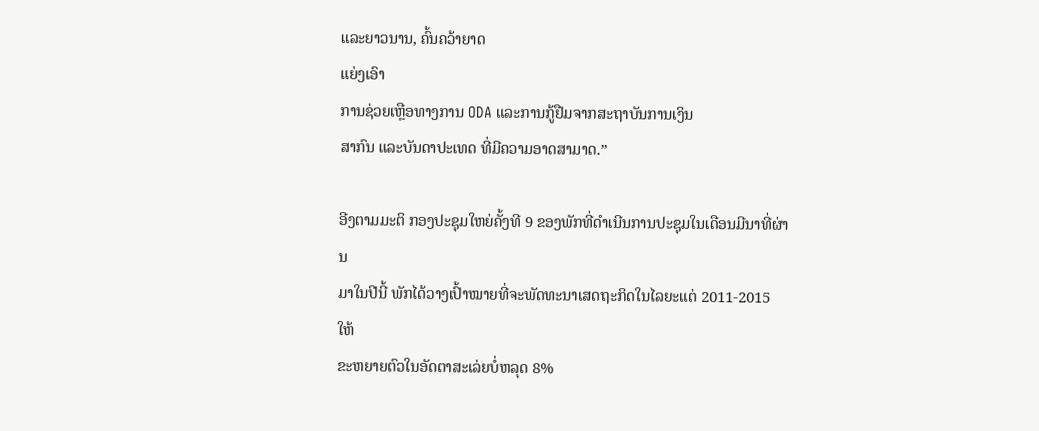ແລະຍາວນານ, ຄົ້ນຄວ້າຍາດ
ແຍ່ງເອົາ
ການຊ່ວຍເຫຼືອທາງການ ODA ແລະການກູ້ຢືມຈາກສະຖາບັນການເງິນ
ສາກົນ ແລະບັນດາປະເທດ ທີ່ມີຄວາມອາດສາມາດ.”

ອີງຕາມມະຕິ ກອງປະຊຸມໃຫຍ່ຄັ້ງທີ 9 ຂອງພັກທີ່ດຳເນີນການປະຊຸມໃນເດືອນມີນາທີ່ຜ່ານ
ມາໃນປີນີ້ ພັກໄດ້ວາງເປົ້າໝາຍທີ່ຈະພັດທະນາເສດຖະກິດໃນໄລຍະແຕ່ 2011-2015 ໃຫ້
ຂະຫຍາຍຕົວໃນອັດຕາສະເລ່ຍບໍ່ຫລຸດ 8%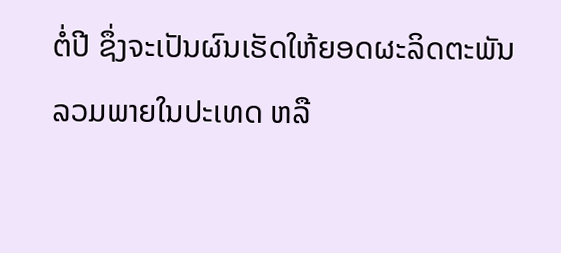ຕໍ່ປີ ຊຶ່ງຈະເປັນຜົນເຮັດໃຫ້ຍອດຜະລິດຕະພັນ
ລວມພາຍໃນປະເທດ ຫລື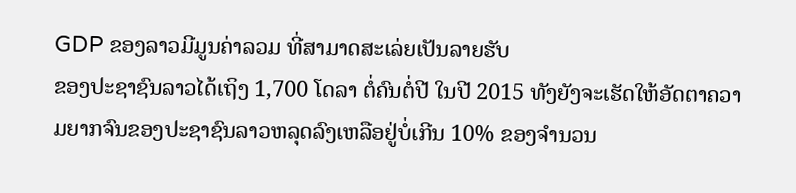GDP ຂອງລາວມີມູນຄ່າລວມ ທີ່ສາມາດສະເລ່ຍເປັນລາຍຮັບ
ຂອງປະຊາຊົນລາວໄດ້ເຖິງ 1,700 ໂດລາ ຕໍ່ຄົນຕໍ່ປີ ໃນປີ 2015 ທັງຍັງຈະເຮັດໃຫ້ອັດຕາຄວາມຍາກຈົນຂອງປະຊາຊົນລາວຫລຸດລົງເຫລືອຢູ່ບໍ່ເກີນ 10% ຂອງຈຳນວນ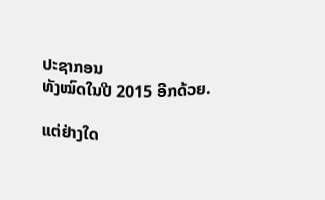ປະຊາກອນ
ທັງໝົດໃນປີ 2015 ອີກດ້ວຍ.

ແຕ່ຢ່າງໃດ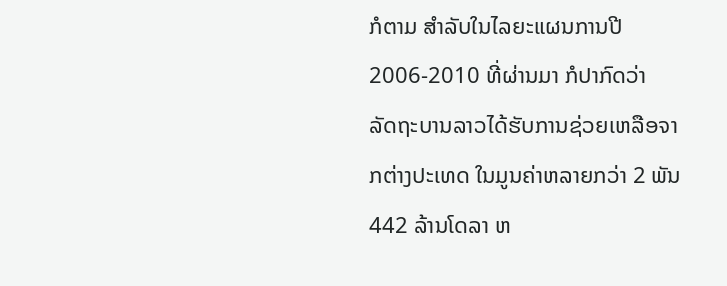ກໍຕາມ ສໍາລັບໃນໄລຍະແຜນການປີ 2006-2010 ທີ່ຜ່ານມາ ກໍປາກົດວ່າ
ລັດຖະບານລາວໄດ້ຮັບການຊ່ວຍເຫລືອຈາກຕ່າງປະເທດ ໃນມູນຄ່າຫລາຍກວ່າ 2 ພັນ
442 ລ້ານໂດລາ ຫ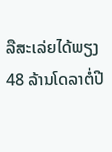ລືສະເລ່ຍໄດ້ພຽງ 48 ລ້ານໂດລາຕໍ່ປີ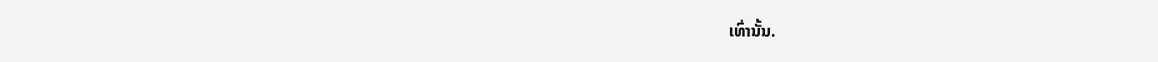ເທົ່ານັ້ນ.